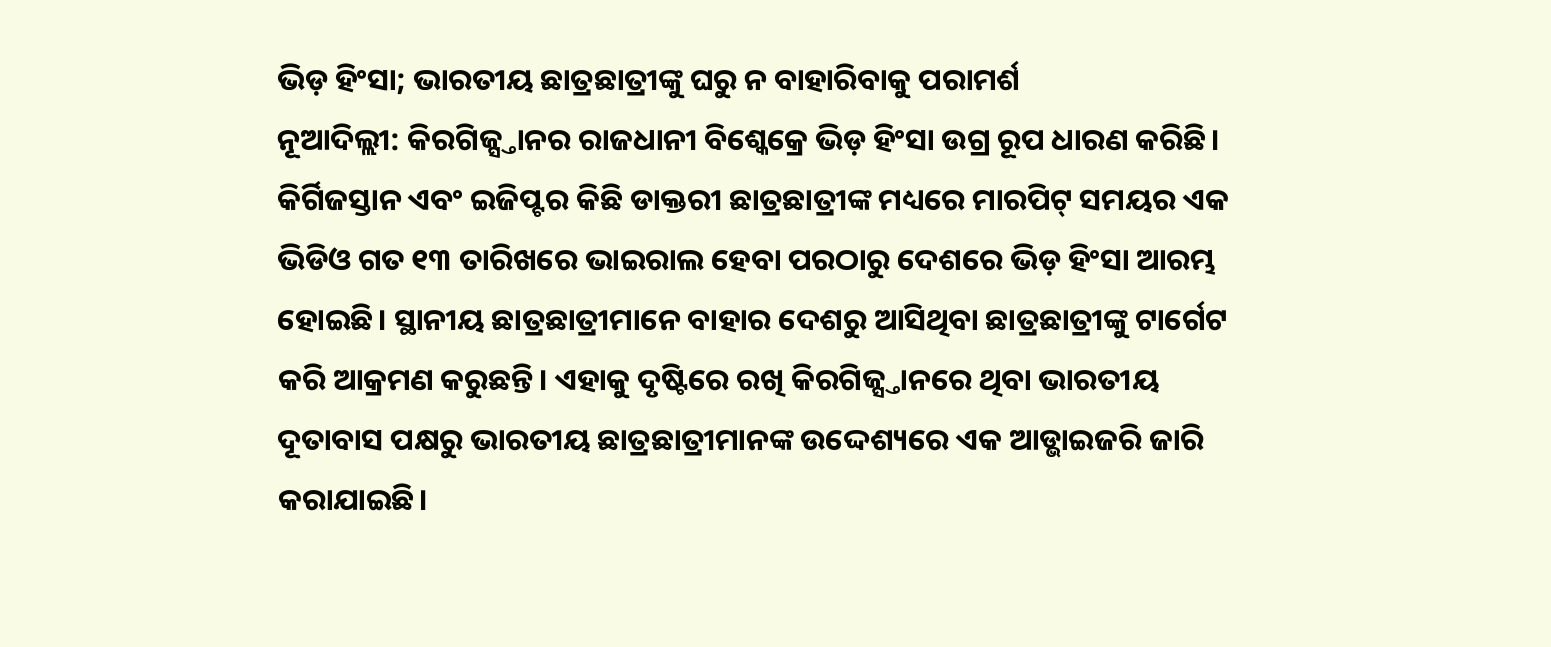ଭିଡ଼ ହିଂସା; ଭାରତୀୟ ଛାତ୍ରଛାତ୍ରୀଙ୍କୁ ଘରୁ ନ ବାହାରିବାକୁ ପରାମର୍ଶ
ନୂଆଦିଲ୍ଲୀ: କିରଗିଜ୍ସ୍ତାନର ରାଜଧାନୀ ବିଶ୍କେକ୍ରେ ଭିଡ଼ ହିଂସା ଉଗ୍ର ରୂପ ଧାରଣ କରିଛି। କିର୍ଗିଜସ୍ତାନ ଏବଂ ଇଜିପ୍ଟର କିଛି ଡାକ୍ତରୀ ଛାତ୍ରଛାତ୍ରୀଙ୍କ ମଧ୍ୟରେ ମାରପିଟ୍ ସମୟର ଏକ ଭିଡିଓ ଗତ ୧୩ ତାରିଖରେ ଭାଇରାଲ ହେବା ପରଠାରୁ ଦେଶରେ ଭିଡ଼ ହିଂସା ଆରମ୍ଭ ହୋଇଛି। ସ୍ଥାନୀୟ ଛାତ୍ରଛାତ୍ରୀମାନେ ବାହାର ଦେଶରୁ ଆସିଥିବା ଛାତ୍ରଛାତ୍ରୀଙ୍କୁ ଟାର୍ଗେଟ କରି ଆକ୍ରମଣ କରୁଛନ୍ତି। ଏହାକୁ ଦୃଷ୍ଟିରେ ରଖି କିରଗିଜ୍ସ୍ତାନରେ ଥିବା ଭାରତୀୟ ଦୂତାବାସ ପକ୍ଷରୁ ଭାରତୀୟ ଛାତ୍ରଛାତ୍ରୀମାନଙ୍କ ଉଦ୍ଦେଶ୍ୟରେ ଏକ ଆଡ୍ଭାଇଜରି ଜାରି କରାଯାଇଛି।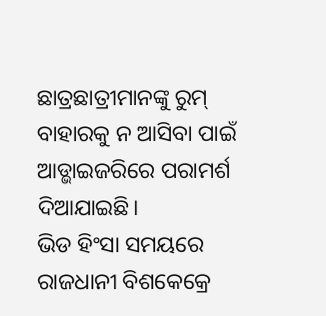ଛାତ୍ରଛାତ୍ରୀମାନଙ୍କୁ ରୁମ୍ ବାହାରକୁ ନ ଆସିବା ପାଇଁ ଆଡ୍ଭାଇଜରିରେ ପରାମର୍ଶ ଦିଆଯାଇଛି।
ଭିଡ ହିଂସା ସମୟରେ ରାଜଧାନୀ ବିଶକେକ୍ରେ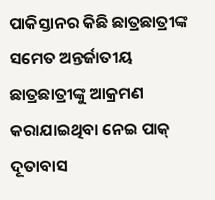ପାକିସ୍ତାନର କିଛି ଛାତ୍ରଛାତ୍ରୀଙ୍କ ସମେତ ଅନ୍ତର୍ଜାତୀୟ ଛାତ୍ରଛାତ୍ରୀଙ୍କୁ ଆକ୍ରମଣ କରାଯାଇଥିବା ନେଇ ପାକ୍ ଦୂତାବାସ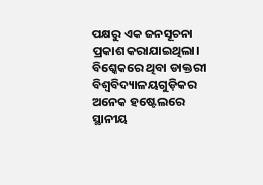ପକ୍ଷରୁ ଏକ ଜନସୂଚନା ପ୍ରକାଶ କରାଯାଇଥିଲା। ବିଶ୍କେକରେ ଥିବା ଡାକ୍ତରୀ ବିଶ୍ୱବିଦ୍ୟାଳୟଗୁଡ଼ିକର ଅନେକ ହଷ୍ଟେଲରେ ସ୍ଥାନୀୟ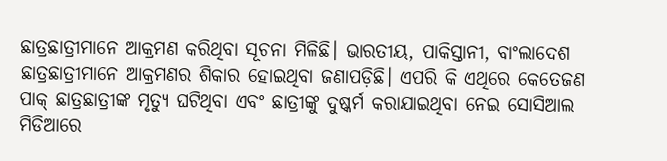ଛାତ୍ରଛାତ୍ରୀମାନେ ଆକ୍ରମଣ କରିଥିବା ସୂଚନା ମିଳିଛି। ଭାରତୀୟ, ପାକିସ୍ତାନୀ, ବାଂଲାଦେଶ ଛାତ୍ରଛାତ୍ରୀମାନେ ଆକ୍ରମଣର ଶିକାର ହୋଇଥିବା ଜଣାପଡ଼ିଛି। ଏପରି କି ଏଥିରେ କେତେଜଣ ପାକ୍ ଛାତ୍ରଛାତ୍ରୀଙ୍କ ମୃତ୍ୟୁ ଘଟିଥିବା ଏବଂ ଛାତ୍ରୀଙ୍କୁ ଦୁଷ୍କର୍ମ କରାଯାଇଥିବା ନେଇ ସୋସିଆଲ ମିଡିଆରେ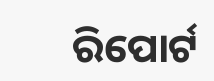ରିପୋର୍ଟ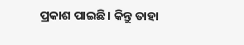ପ୍ରକାଶ ପାଇଛି। କିନ୍ତୁ ତାହା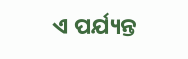ଏ ପର୍ଯ୍ୟନ୍ତ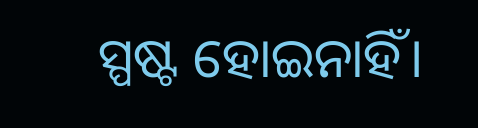ସ୍ପଷ୍ଟ ହୋଇନାହିଁ।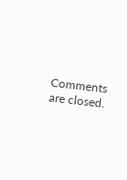Comments are closed.